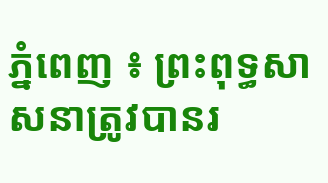ភ្នំពេញ ៖ ព្រះពុទ្ធសាសនាត្រូវបានរ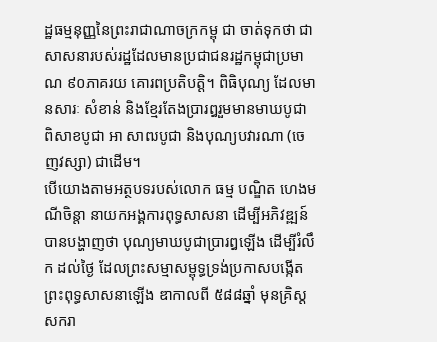ដ្ឋធម្មនុញ្ញនៃព្រះរាជាណាចក្រកម្ពុ ជា ចាត់ទុកថា ជាសាសនារបស់រដ្ឋដែលមានប្រជាជនរដ្ឋកម្ពុជាប្រមាណ ៩០ភាគរយ គោរពប្រតិបត្ដិ។ ពិធិបុណ្យ ដែលមានសារៈ សំខាន់ និងខ្មែរតែងប្រារឰរួមមានមាឃបូជា ពិសាខបូជា អា សាឍបូជា និងបុណ្យបវារណា (ចេញវស្សា) ជាដើម។
បើយោងតាមអត្ថបទរបស់លោក ធម្ម បណ្ឌិត ហេងមណីចិន្ដា នាយកអង្គការពុទ្ធសាសនា ដើម្បីអភិវឌ្ឍន៍បានបង្ហាញថា បុណ្យមាឃបូជាប្រារឰឡើង ដើម្បីរំលឹក ដល់ថ្ងៃ ដែលព្រះសម្មាសម្ពុទ្ធទ្រង់ប្រកាសបង្កើត ព្រះពុទ្ធសាសនាឡើង ឌាកាលពី ៥៨៨ឆ្នាំ មុនគ្រិស្ដសករា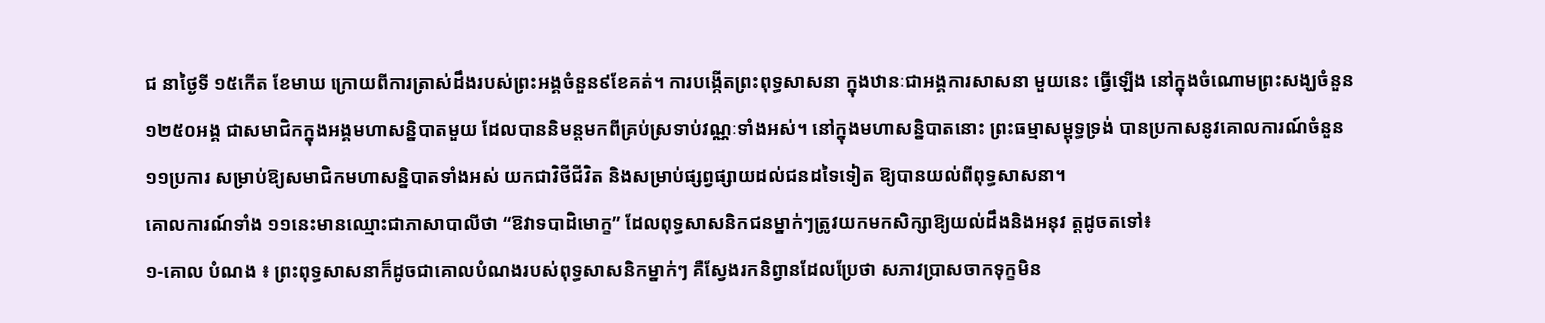ជ នាថ្ងៃទី ១៥កើត ខែមាឃ ក្រោយពីការត្រាស់ដឹងរបស់ព្រះអង្គចំនួន៩ខែគត់។ ការបង្កើតព្រះពុទ្ធសាសនា ក្នុងឋានៈជាអង្គការសាសនា មួយនេះ ធ្វើឡើង នៅក្នុងចំណោមព្រះសង្ឃចំនួន ១២៥០អង្គ ជាសមាជិកក្នុងអង្គមហាសន្និបាតមួយ ដែលបាននិមន្ដមកពីគ្រប់ស្រទាប់វណ្ណៈទាំងអស់។ នៅក្នុងមហាសន្និបាតនោះ ព្រះធម្មាសម្ពុទ្ធទ្រង់ បានប្រកាសនូវគោលការណ៍ចំនួន ១១ប្រការ សម្រាប់ឱ្យសមាជិកមហាសន្និបាតទាំងអស់ យកជាវិថីជីវិត និងសម្រាប់ផ្សព្វផ្សាយដល់ជនដទៃទៀត ឱ្យបានយល់ពីពុទ្ធសាសនា។
គោលការណ៍ទាំង ១១នេះមានឈ្មោះជាភាសាបាលីថា “ឱវាទបាដិមោក្ខ” ដែលពុទ្ធសាសនិកជនម្នាក់ៗត្រូវយកមកសិក្សាឱ្យយល់ដឹងនិងអនុវ ត្ដដូចតទៅ៖
១-គោល បំណង ៖ ព្រះពុទ្ធសាសនាក៏ដូចជាគោលបំណងរបស់ពុទ្ធសាសនិកម្នាក់ៗ គឺស្វែងរកនិព្វានដែលប្រែថា សភាវប្រាសចាកទុក្ខមិន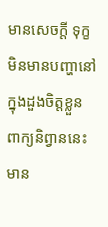មានសេចក្ដី ទុក្ខ មិនមានបញ្ហានៅក្នុងដួងចិត្ដខ្លួន ពាក្យនិព្វាននេះ មាន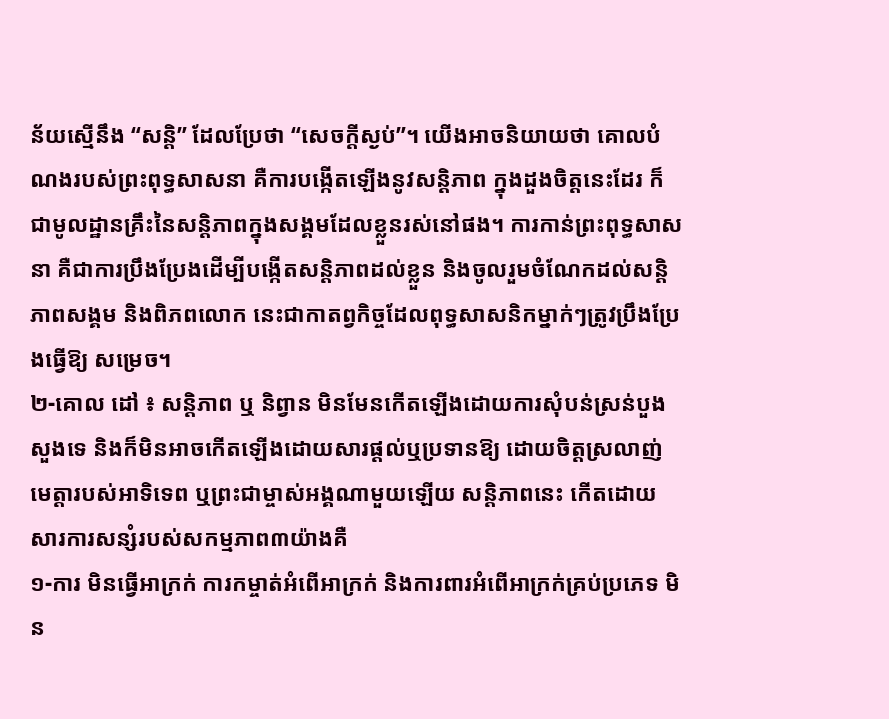ន័យស្មើនឹង “សន្ដិ” ដែលប្រែថា “សេចក្ដីស្ងប់”។ យើងអាចនិយាយថា គោលបំណងរបស់ព្រះពុទ្ធសាសនា គឺការបង្កើតឡើងនូវសន្ដិភាព ក្នុងដួងចិត្ដនេះដែរ ក៏ជាមូលដ្ឋានគ្រឹះនៃសន្ដិភាពក្នុងសង្គមដែលខ្លួនរស់នៅផង។ ការកាន់ព្រះពុទ្ធសាសនា គឺជាការប្រឹងប្រែងដើម្បីបង្កើតសន្ដិភាពដល់ខ្លួន និងចូលរួមចំណែកដល់សន្ដិភាពសង្គម និងពិភពលោក នេះជាកាតព្វកិច្ចដែលពុទ្ធសាសនិកម្នាក់ៗត្រូវប្រឹងប្រែងធ្វើឱ្យ សម្រេច។
២-គោល ដៅ ៖ សន្ដិភាព ឬ និព្វាន មិនមែនកើតឡើងដោយការសុំបន់ស្រន់បួងសួងទេ និងក៏មិនអាចកើតឡើងដោយសារផ្ដល់ឬប្រទានឱ្យ ដោយចិត្ដស្រលាញ់មេត្ដារបស់អាទិទេព ឬព្រះជាម្ចាស់អង្គណាមួយឡើយ សន្ដិភាពនេះ កើតដោយសារការសន្សំរបស់សកម្មភាព៣យ៉ាងគឺ
១-ការ មិនធ្វើអាក្រក់ ការកម្ចាត់អំពើអាក្រក់ និងការពារអំពើអាក្រក់គ្រប់ប្រភេទ មិន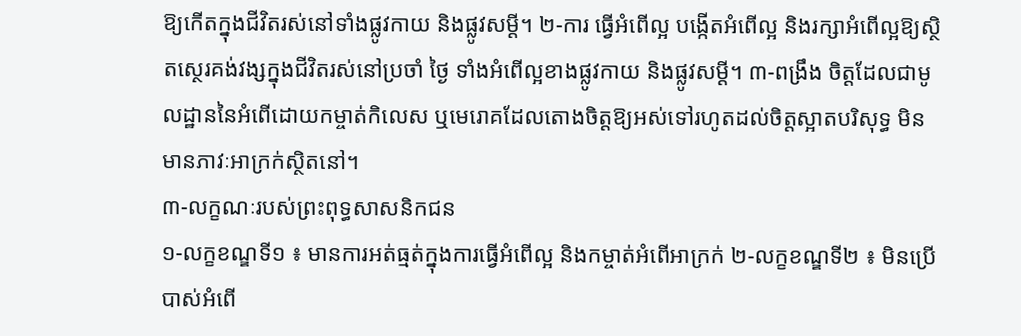ឱ្យកើតក្នុងជីវិតរស់នៅទាំងផ្លូវកាយ និងផ្លូវសម្ដី។ ២-ការ ធ្វើអំពើល្អ បង្កើតអំពើល្អ និងរក្សាអំពើល្អឱ្យស្ថិតស្ថេរគង់វង្សក្នុងជីវិតរស់នៅប្រចាំ ថ្ងៃ ទាំងអំពើល្អខាងផ្លូវកាយ និងផ្លូវសម្ដី។ ៣-ពង្រឹង ចិត្ដដែលជាមូលដ្ឋាននៃអំពើដោយកម្ចាត់កិលេស ឬមេរោគដែលតោងចិត្ដឱ្យអស់ទៅរហូតដល់ចិត្ដស្អាតបរិសុទ្ធ មិនមានភាវៈអាក្រក់ស្ថិតនៅ។
៣-លក្ខណៈរបស់ព្រះពុទ្ធសាសនិកជន
១-លក្ខខណ្ឌទី១ ៖ មានការអត់ធ្មត់ក្នុងការធ្វើអំពើល្អ និងកម្ចាត់អំពើអាក្រក់ ២-លក្ខខណ្ឌទី២ ៖ មិនប្រើបាស់អំពើ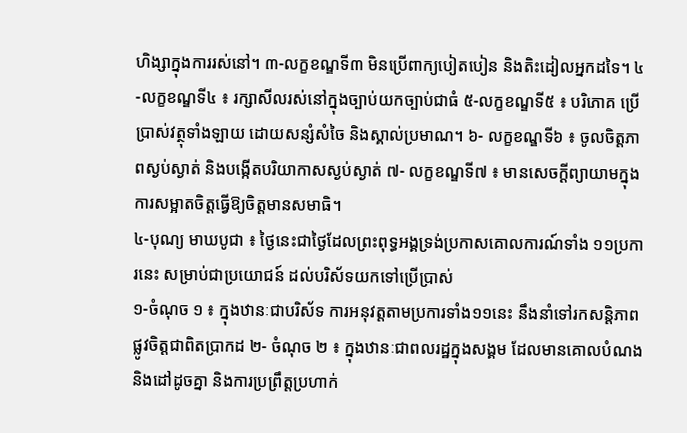ហិង្សាក្នុងការរស់នៅ។ ៣-លក្ខខណ្ឌទី៣ មិនប្រើពាក្យបៀតបៀន និងតិះដៀលអ្នកដទៃ។ ៤-លក្ខខណ្ឌទី៤ ៖ រក្សាសីលរស់នៅក្នុងច្បាប់យកច្បាប់ជាធំ ៥-លក្ខខណ្ឌទី៥ ៖ បរិភោគ ប្រើប្រាស់វត្ថុទាំងឡាយ ដោយសន្សំសំចៃ និងស្គាល់ប្រមាណ។ ៦- លក្ខខណ្ឌទី៦ ៖ ចូលចិត្ដភាពស្ងប់ស្ងាត់ និងបង្កើតបរិយាកាសស្ងប់ស្ងាត់ ៧- លក្ខខណ្ឌទី៧ ៖ មានសេចក្ដីព្យាយាមក្នុងការសម្អាតចិត្ដធ្វើឱ្យចិត្ដមានសមាធិ។
៤-បុណ្យ មាឃបូជា ៖ ថ្ងៃនេះជាថ្ងៃដែលព្រះពុទ្ធអង្គទ្រង់ប្រកាសគោលការណ៍ទាំង ១១ប្រការនេះ សម្រាប់ជាប្រយោជន៍ ដល់បរិស័ទយកទៅប្រើប្រាស់
១-ចំណុច ១ ៖ ក្នុងឋានៈជាបរិស័ទ ការអនុវត្ដតាមប្រការទាំង១១នេះ នឹងនាំទៅរកសន្ដិភាពផ្លូវចិត្ដជាពិតប្រាកដ ២- ចំណុច ២ ៖ ក្នុងឋានៈជាពលរដ្ឋក្នុងសង្គម ដែលមានគោលបំណង និងដៅដូចគ្នា និងការប្រព្រឹត្ដប្រហាក់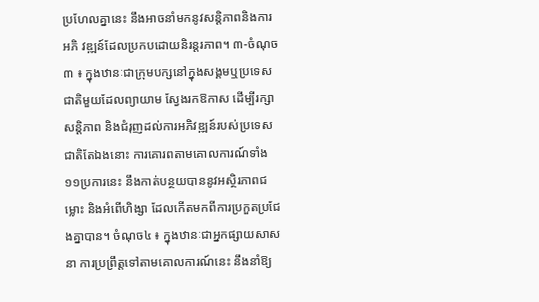ប្រហែលគ្នានេះ នឹងអាចនាំមកនូវសន្ដិភាពនិងការអភិ វឌ្ឍន៍ដែលប្រកបដោយនិរន្ដរភាព។ ៣-ចំណុច ៣ ៖ ក្នុងឋានៈជាក្រុមបក្សនៅក្នុងសង្គមឬប្រទេសជាតិមួយដែលព្យាយាម ស្វែងរកឱកាស ដើម្បីរក្សាសន្ដិភាព និងជំរុញដល់ការអភិវឌ្ឍន៍របស់ប្រទេសជាតិតែឯងនោះ ការគោរពតាមគោលការណ៍ទាំង១១ប្រការនេះ នឹងកាត់បន្ថយបាននូវអស្ថិរភាពជម្លោះ និងអំពើហិង្សា ដែលកើតមកពីការប្រកួតប្រជែងគ្នាបាន។ ចំណុច៤ ៖ ក្នុងឋានៈជាអ្នកផ្សាយសាសនា ការប្រព្រឹត្ដទៅតាមគោលការណ៍នេះ នឹងនាំឱ្យ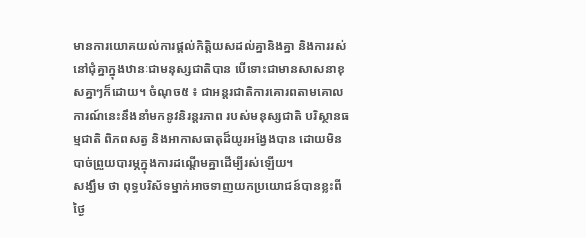មានការយោគយល់ការផ្ដល់កិត្ដិយសដល់គ្នានិងគ្នា និងការរស់នៅជុំគ្នាក្នុងឋានៈជាមនុស្សជាតិបាន បើទោះជាមានសាសនាខុសគ្នាៗក៏ដោយ។ ចំណុច៥ ៖ ជាអន្ដរជាតិការគោរពតាមគោលការណ៍នេះនឹងនាំមកនូវនិរន្ដរភាព របស់មនុស្សជាតិ បរិស្ថានធម្មជាតិ ពិភពសត្វ និងអាកាសធាតុដ៏យូរអង្វែងបាន ដោយមិនបាច់ព្រួយបារម្ភក្នុងការដណ្ដើមគ្នាដើម្បីរស់ឡើយ។
សង្ឃឹម ថា ពុទ្ធបរិស័ទម្នាក់អាចទាញយកប្រយោជន៍បានខ្លះពីថ្ងៃ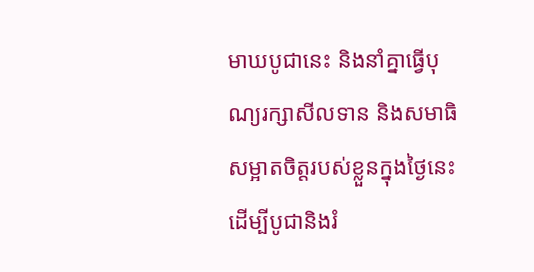មាឃបូជានេះ និងនាំគ្នាធ្វើបុណ្យរក្សាសីលទាន និងសមាធិសម្អាតចិត្ដរបស់ខ្លួនក្នុងថ្ងៃនេះ ដើម្បីបូជានិងរំ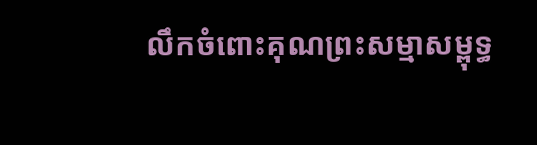លឹកចំពោះគុណព្រះសម្មាសម្ពុទ្ធ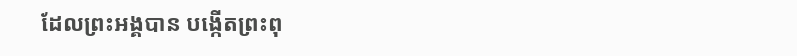ដែលព្រះអង្គបាន បង្កើតព្រះពុ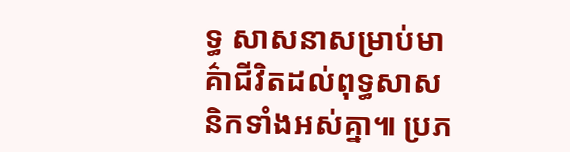ទ្ធ សាសនាសម្រាប់មាគ៌ាជីវិតដល់ពុទ្ធសាសនិកទាំងអស់គ្នា៕ ប្រភ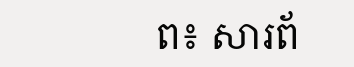ព៖ សារព័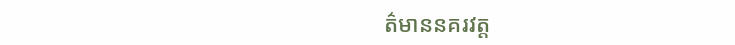ត៌មាននគរវត្ត